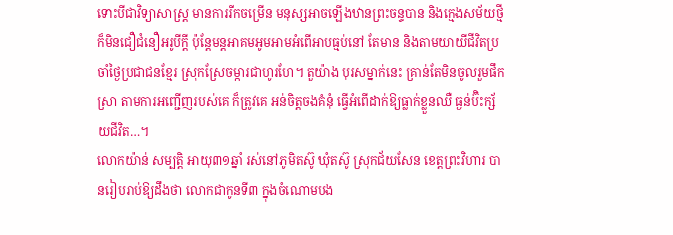ទោះបីជាវិទ្យាសាស្ត្រ មានការរីកចម្រើន មនុស្សអាចឡើងឋានព្រះចន្ទបាន និងក្មេងសម័យថ្មី ក៏មិនជឿជំនឿអរូបីក្តី ប៉ុន្តែមន្តអាគមអូមអាមអំពើអាបធ្មប់នៅ តែមាន និងតាមយាយីជីវិតប្រចាំថ្ងៃប្រជាជនខ្មែរ ស្រុកស្រែចម្ការជាហូរហែ។ តួយ៉ាង បុរសម្នាក់នេះ គ្រាន់តែមិនចូលរួមផឹក ស្រា តាមការអញ្ជើញរបស់គេ ក៏ត្រូវគេ អន់ចិត្តចងគំនុំ ធ្វើអំពើដាក់ឱ្យធ្លាក់ខ្លួនឈឺ ធ្ងន់ប៊ិះក្ស័យជីវិត…។
លោកយ៉ាន់ សម្បត្តិ អាយុ៣១ឆ្នាំ រស់នៅភូមិតស៊ូ ឃុំតស៊ូ ស្រុកជ័យសែន ខេត្តព្រះវិហារ បានរៀបរាប់ឱ្យដឹងថា លោកជាកូនទី៣ ក្នុងចំណោមបង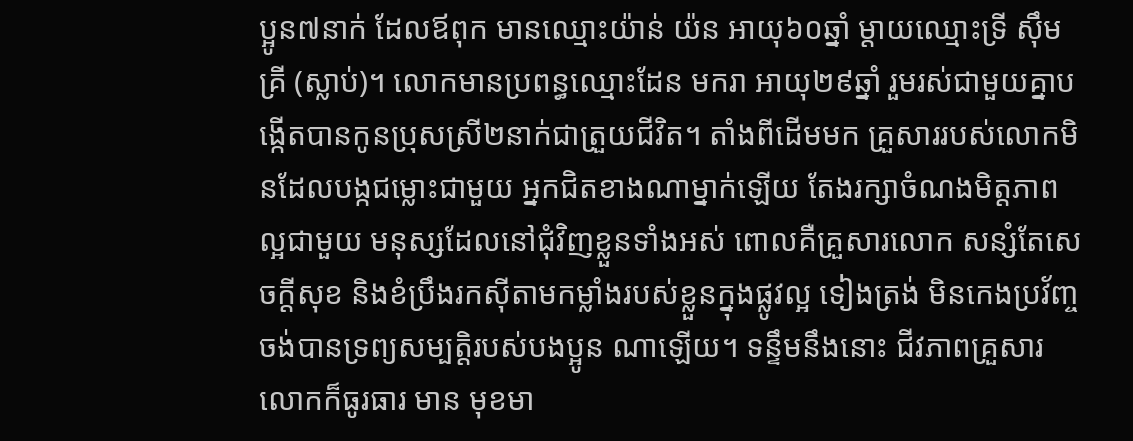ប្អូន៧នាក់ ដែលឪពុក មានឈ្មោះយ៉ាន់ យ៉ន អាយុ៦០ឆ្នាំ ម្តាយឈ្មោះទ្រី ស៊ឹមគ្រី (ស្លាប់)។ លោកមានប្រពន្ធឈ្មោះដែន មករា អាយុ២៩ឆ្នាំ រួមរស់ជាមួយគ្នាបង្កើតបានកូនប្រុសស្រី២នាក់ជាត្រួយជីវិត។ តាំងពីដើមមក គ្រួសាររបស់លោកមិនដែលបង្កជម្លោះជាមួយ អ្នកជិតខាងណាម្នាក់ឡើយ តែងរក្សាចំណងមិត្តភាពល្អជាមួយ មនុស្សដែលនៅជុំវិញខ្លួនទាំងអស់ ពោលគឺគ្រួសារលោក សន្សំតែសេចក្តីសុខ និងខំប្រឹងរកស៊ីតាមកម្លាំងរបស់ខ្លួនក្នុងផ្លូវល្អ ទៀងត្រង់ មិនកេងប្រវ័ញ្ចចង់បានទ្រព្យសម្បត្តិរបស់បងប្អូន ណាឡើយ។ ទន្ទឹមនឹងនោះ ជីវភាពគ្រួសារលោកក៏ធូរធារ មាន មុខមា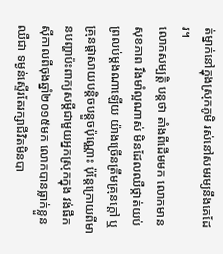ត់ម្នាក់នៅក្នុងស្រុកភូមិ រស់នៅសមរម្យនឹងគេដែរ។
លោកសម្បត្តិ បន្តថា តាំងពីដើមមក លោកមានសុខភាព រឹងមាំល្អណាស់ មិនដែលឈឺថ្កាត់យប់ព្រលប់ម្តងណាឡើយ យ៉ាងច្រើនត្រឹមគ្រុនក្តៅ ឬគ្រុនផ្តាសាយបន្តិចបន្តួចប៉ុណ្ណោះ ប៉ុន្តែក្រោយពីមានបញ្ហាប៉ះពាក្យសម្តីជាមួយអ្នកស្រុកក្នុង វង់ផឹកស៊ីកាលពីចុងឆ្នាំ២០១៥មក លោកបានធ្លាក់ខ្លួនឈឺជា ទម្ងន់ស្ទើរតែរក្សាជីវិតមិនបា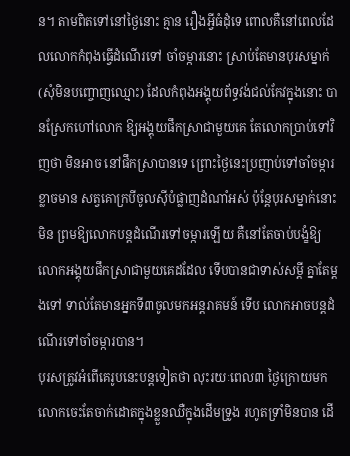ន។ តាមពិតទៅនៅថ្ងៃនោះ គ្មាន រឿងអ្វីធំដុំទេ ពោលគឺនៅពេលដែលលោកកំពុងធ្វើដំណើរទៅ ចាំចម្ការនោះ ស្រាប់តែមានបុរសម្នាក់ (សុំមិនបញ្ចោញឈ្មោះ) ដែលកំពុងអង្គុយព័ទ្ធវង់ជល់កែវក្នុងនោះ បានស្រែកហៅលោក ឱ្យអង្គុយផឹកស្រាជាមួយគេ តែលោកប្រាប់ទៅវិញថា មិនអាច នៅផឹកស្រាបានទេ ព្រោះថ្ងៃនេះប្រញាប់ទៅចាំចម្ការ ខ្លាចមាន សត្វគោក្របីចូលស៊ីបំផ្លាញដំណាំអស់ ប៉ុន្តែបុរសម្នាក់នោះមិន ព្រមឱ្យលោកបន្តដំណើរទៅចម្ការឡើយ គឺនៅតែចាប់បង្ខំឱ្យ លោកអង្គុយផឹកស្រាជាមួយគេដដែល ទើបបានជាទាស់សម្តី គ្នាតែម្តងទៅ ទាល់តែមានអ្នកទី៣ចូលមកអន្តរាគមន៍ ទើប លោកអាចបន្តដំណើរទៅចាំចម្ការបាន។
បុរសត្រូវអំពើគេរូបនេះបន្តទៀតថា លុះរយៈពេល៣ ថ្ងៃក្រោយមក លោកចេះតែចាក់ដោតក្នុងខ្លួនឈឺក្នុងដើមទ្រូង រហូតទ្រាំមិនបាន ដើ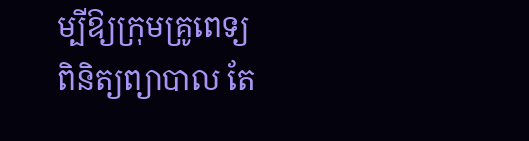ម្បីឱ្យក្រុមគ្រូពេទ្យ ពិនិត្យព្យាបាល តែ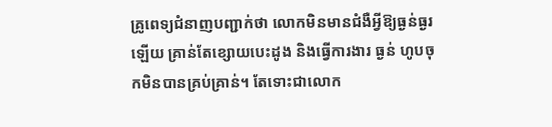គ្រូពេទ្យជំនាញបញ្ជាក់ថា លោកមិនមានជំងឺអ្វីឱ្យធ្ងន់ធ្ងរឡើយ គ្រាន់តែខ្សោយបេះដូង និងធ្វើការងារ ធ្ងន់ ហូបចុកមិនបានគ្រប់គ្រាន់។ តែទោះជាលោក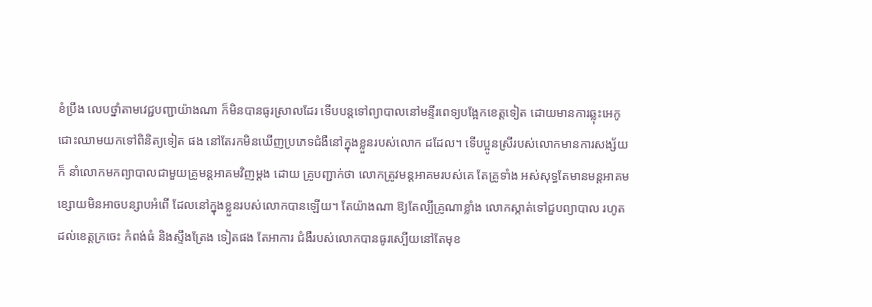ខំប្រឹង លេបថ្នាំតាមវេជ្ជបញ្ជាយ៉ាងណា ក៏មិនបានធូរស្រាលដែរ ទើបបន្តទៅព្យាបាលនៅមន្ទីរពេទ្យបង្អែកខេត្តទៀត ដោយមានការឆ្លុះអេកូ ជោះឈាមយកទៅពិនិត្យទៀត ផង នៅតែរកមិនឃើញប្រភេទជំងឺនៅក្នុងខ្លួនរបស់លោក ដដែល។ ទើបប្អូនស្រីរបស់លោកមានការសង្ស័យ ក៏ នាំលោកមកព្យាបាលជាមួយគ្រូមន្តអាគមវិញម្តង ដោយ គ្រូបញ្ជាក់ថា លោកត្រូវមន្តអាគមរបស់គេ តែគ្រូទាំង អស់សុទ្ធតែមានមន្តអាគមខ្សោយមិនអាចបន្សាបអំពើ ដែលនៅក្នុងខ្លួនរបស់លោកបានឡើយ។ តែយ៉ាងណា ឱ្យតែល្បីគ្រូណាខ្លាំង លោកស្កាត់ទៅជួបព្យាបាល រហូត ដល់ខេត្តក្រចេះ កំពង់ធំ និងស្ទឹងត្រែង ទៀតផង តែអាការ ជំងឺរបស់លោកបានធូរស្បើយនៅតែមុខ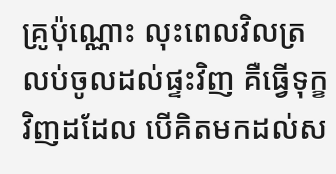គ្រូប៉ុណ្ណោះ លុះពេលវិលត្រលប់ចូលដល់ផ្ទះវិញ គឺធ្វើទុក្ខវិញដដែល បើគិតមកដល់ស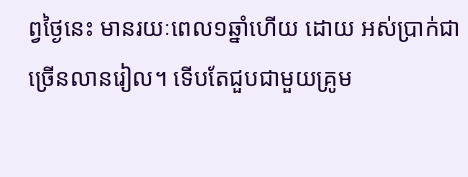ព្វថ្ងៃនេះ មានរយៈពេល១ឆ្នាំហើយ ដោយ អស់ប្រាក់ជាច្រើនលានរៀល។ ទើបតែជួបជាមួយគ្រូម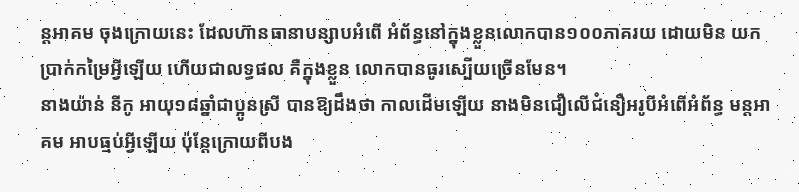ន្តអាគម ចុងក្រោយនេះ ដែលហ៊ានធានាបន្សាបអំពើ អំព័ន្ធនៅក្នុងខ្លួនលោកបាន១០០ភាគរយ ដោយមិន យកប្រាក់កម្រៃអ្វីឡើយ ហើយជាលទ្ធផល គឺក្នុងខ្លួន លោកបានធូរស្បើយច្រើនមែន។
នាងយ៉ាន់ នីកូ អាយុ១៨ឆ្នាំជាប្អូនស្រី បានឱ្យដឹងថា កាលដើមឡើយ នាងមិនជឿលើជំនឿអរូបីអំពើអំព័ន្ធ មន្តអាគម អាបធ្មប់អ្វីឡើយ ប៉ុន្តែក្រោយពីបង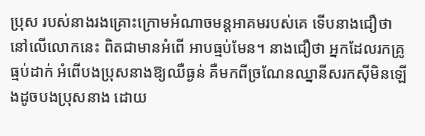ប្រុស របស់នាងរងគ្រោះក្រោមអំណាចមន្តអាគមរបស់គេ ទើបនាងជឿថា នៅលើលោកនេះ ពិតជាមានអំពើ អាបធ្មប់មែន។ នាងជឿថា អ្នកដែលរកគ្រូធ្មប់ដាក់ អំពើបងប្រុសនាងឱ្យឈឺធ្ងន់ គឺមកពីច្រណែនឈ្នានីសរកស៊ីមិនឡើងដូចបងប្រុសនាង ដោយ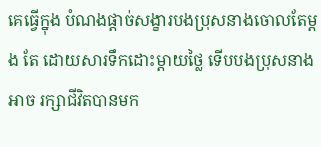គេធ្វើក្នុង បំណងផ្តាច់សង្ខារបងប្រុសនាងចោលតែម្តង តែ ដោយសារទឹកដោះម្តាយថ្លៃ ទើបបងប្រុសនាងអាច រក្សាជីវិតបានមក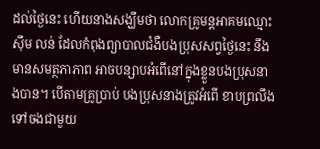ដល់ថ្ងៃនេះ ហើយនាងសង្ឃឹមថា លោកគ្រូមន្តអាគមឈ្មោះស៊ឹម លន់ ដែលកំពុងព្យាបាលជំងឺបងប្រុសសព្វថ្ងៃនេះ នឹងមានសមត្ថភាភាព អាចបន្សាបអំពើនៅក្នុងខ្លួនបងប្រុសនាងបាន។ បើតាមគ្រូប្រាប់ បងប្រុសនាងត្រូវអំពើ ខាបព្រលឹង ទៅចងជាមួយ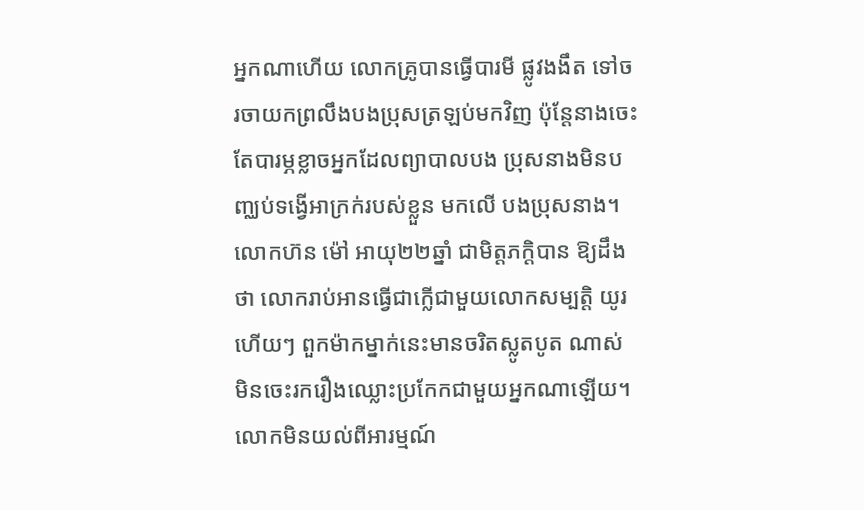អ្នកណាហើយ លោកគ្រូបានធ្វើបារមី ផ្លូវងងឹត ទៅចរចាយកព្រលឹងបងប្រុសត្រឡប់មកវិញ ប៉ុន្តែនាងចេះតែបារម្ភខ្លាចអ្នកដែលព្យាបាលបង ប្រុសនាងមិនបញ្ឈប់ទង្វើអាក្រក់របស់ខ្លួន មកលើ បងប្រុសនាង។
លោកហ៊ន ម៉ៅ អាយុ២២ឆ្នាំ ជាមិត្តភក្តិបាន ឱ្យដឹងថា លោករាប់អានធ្វើជាក្លើជាមួយលោកសម្បត្តិ យូរហើយៗ ពួកម៉ាកម្នាក់នេះមានចរិតស្លូតបូត ណាស់ មិនចេះរករឿងឈ្លោះប្រកែកជាមួយអ្នកណាឡើយ។ លោកមិនយល់ពីអារម្មណ៍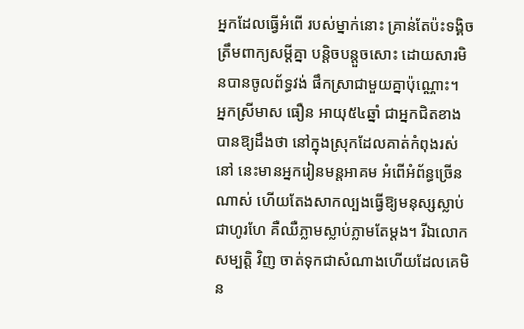អ្នកដែលធ្វើអំពើ របស់ម្នាក់នោះ គ្រាន់តែប៉ះទង្គិចត្រឹមពាក្យសម្តីគ្នា បន្តិចបន្តួចសោះ ដោយសារមិនបានចូលព័ទ្ធវង់ ផឹកស្រាជាមួយគ្នាប៉ុណ្ណោះ។
អ្នកស្រីមាស ធឿន អាយុ៥៤ឆ្នាំ ជាអ្នកជិតខាងបានឱ្យដឹងថា នៅក្នុងស្រុកដែលគាត់កំពុងរស់នៅ នេះមានអ្នករៀនមន្តអាគម អំពើអំព័ន្ធច្រើនណាស់ ហើយតែងសាកល្បងធ្វើឱ្យមនុស្សស្លាប់ជាហូរហែ គឺឈឺភ្លាមស្លាប់ភ្លាមតែម្តង។ រីឯលោកសម្បត្តិ វិញ ចាត់ទុកជាសំណាងហើយដែលគេមិន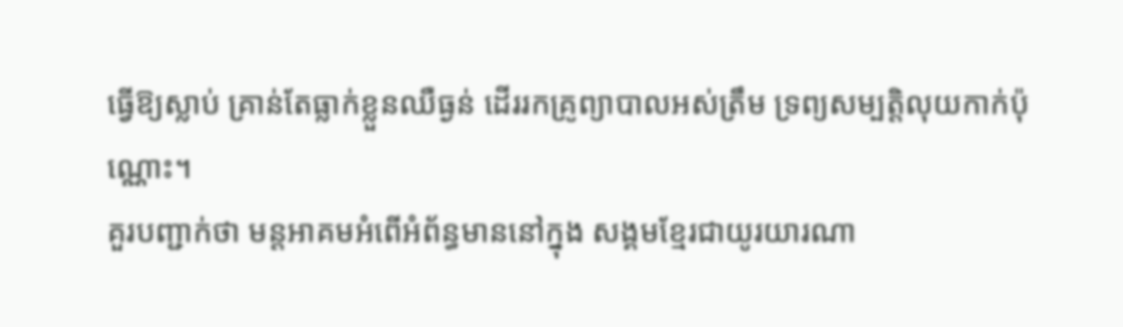ធ្វើឱ្យស្លាប់ គ្រាន់តែធ្លាក់ខ្លួនឈឺធ្ងន់ ដើររកគ្រូព្យាបាលអស់ត្រឹម ទ្រព្យសម្បត្តិលុយកាក់ប៉ុណ្ណោះ។
គួរបញ្ជាក់ថា មន្តអាគមអំពើអំព័ន្ធមាននៅក្នុង សង្គមខ្មែរជាយូរយារណា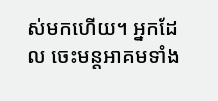ស់មកហើយ។ អ្នកដែល ចេះមន្តអាគមទាំង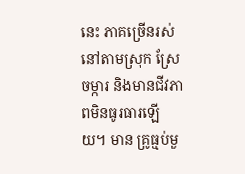នេះ ភាគច្រើនរស់នៅតាមស្រុក ស្រែចម្ការ និងមានជីវភាពមិនធូរធារឡើយ។ មាន គ្រូធ្មប់មួ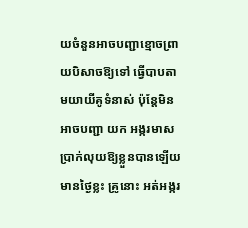យចំនួនអាចបញ្ជាខ្មោចព្រាយបិសាចឱ្យទៅ ធ្វើបាបតាមយាយីគូទំនាស់ ប៉ុន្តែមិនអាចបញ្ជា យក អង្ករមាសប្រាក់លុយឱ្យខ្លួនបានឡើយ មានថ្ងៃខ្លះ គ្រូនោះ អត់អង្ករ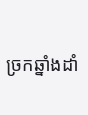ច្រកឆ្នាំងដាំ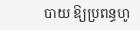បាយ ឱ្យប្រពន្ធហូ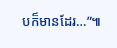បក៏មានដែរ…”៕